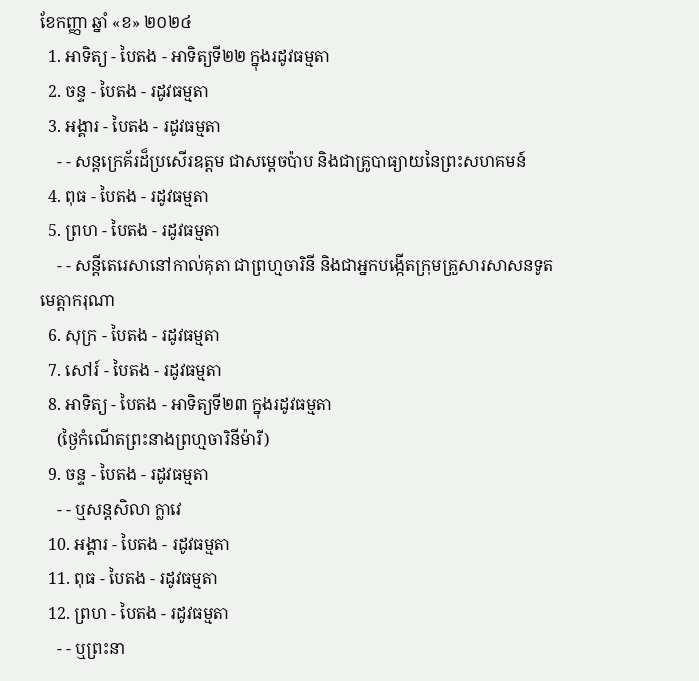ខែកញ្ញា ឆ្នាំ «ខ» ២០២៤
  1. អាទិត្យ - បៃតង - អាទិត្យទី២២ ក្នុងរដូវធម្មតា
  2. ចន្ទ - បៃតង - រដូវធម្មតា
  3. អង្គារ - បៃតង - រដូវធម្មតា
    - - សន្តក្រេគ័រដ៏ប្រសើរឧត្តម ជាសម្ដេចប៉ាប និងជាគ្រូបាធ្យាយនៃព្រះសហគមន៍
  4. ពុធ - បៃតង - រដូវធម្មតា
  5. ព្រហ - បៃតង - រដូវធម្មតា
    - - សន្តីតេរេសានៅកាល់គុតា ជាព្រហ្មចារិនី និងជាអ្នកបង្កើតក្រុមគ្រួសារសាសនទូតមេត្ដាករុណា
  6. សុក្រ - បៃតង - រដូវធម្មតា
  7. សៅរ៍ - បៃតង - រដូវធម្មតា
  8. អាទិត្យ - បៃតង - អាទិត្យទី២៣ ក្នុងរដូវធម្មតា
    (ថ្ងៃកំណើតព្រះនាងព្រហ្មចារិនីម៉ារី)
  9. ចន្ទ - បៃតង - រដូវធម្មតា
    - - ឬសន្តសិលា ក្លាវេ
  10. អង្គារ - បៃតង - រដូវធម្មតា
  11. ពុធ - បៃតង - រដូវធម្មតា
  12. ព្រហ - បៃតង - រដូវធម្មតា
    - - ឬព្រះនា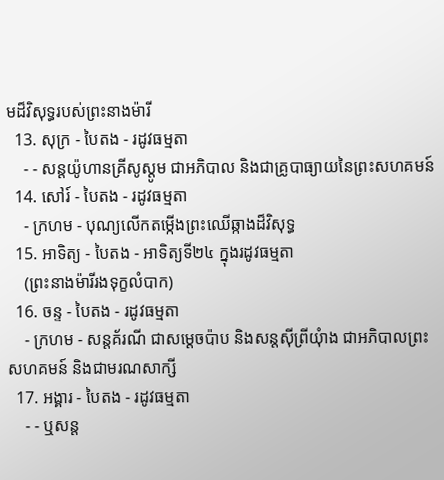មដ៏វិសុទ្ធរបស់ព្រះនាងម៉ារី
  13. សុក្រ - បៃតង - រដូវធម្មតា
    - - សន្តយ៉ូហានគ្រីសូស្តូម ជាអភិបាល និងជាគ្រូបាធ្យាយនៃព្រះសហគមន៍
  14. សៅរ៍ - បៃតង - រដូវធម្មតា
    - ក្រហម - បុណ្យលើកតម្កើងព្រះឈើឆ្កាងដ៏វិសុទ្ធ
  15. អាទិត្យ - បៃតង - អាទិត្យទី២៤ ក្នុងរដូវធម្មតា
    (ព្រះនាងម៉ារីរងទុក្ខលំបាក)
  16. ចន្ទ - បៃតង - រដូវធម្មតា
    - ក្រហម - សន្តគ័រណី ជាសម្ដេចប៉ាប និងសន្តស៊ីព្រីយុំាង ជាអភិបាលព្រះសហគមន៍ និងជាមរណសាក្សី
  17. អង្គារ - បៃតង - រដូវធម្មតា
    - - ឬសន្ត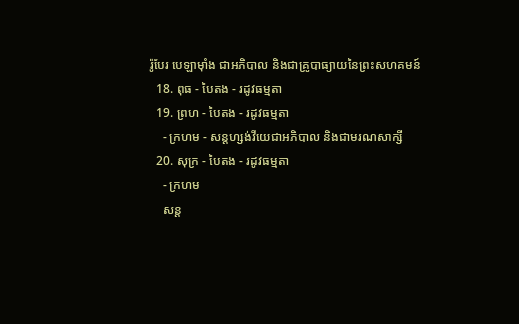រ៉ូបែរ បេឡាម៉ាំង ជាអភិបាល និងជាគ្រូបាធ្យាយនៃព្រះសហគមន៍
  18. ពុធ - បៃតង - រដូវធម្មតា
  19. ព្រហ - បៃតង - រដូវធម្មតា
    - ក្រហម - សន្តហ្សង់វីយេជាអភិបាល និងជាមរណសាក្សី
  20. សុក្រ - បៃតង - រដូវធម្មតា
    - ក្រហម
    សន្ត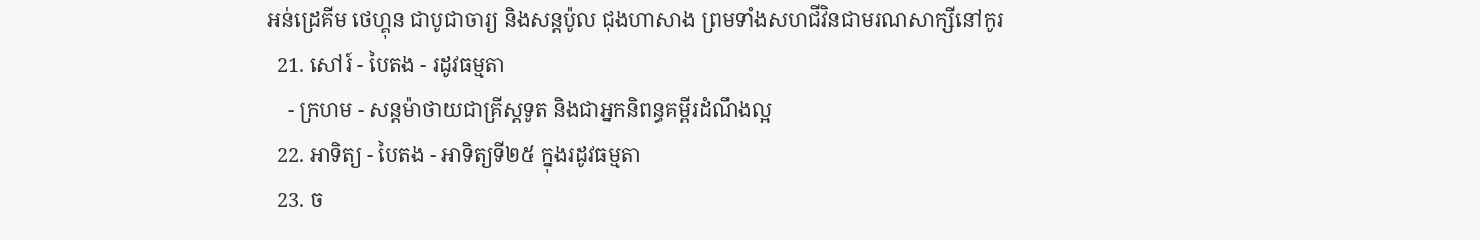អន់ដ្រេគីម ថេហ្គុន ជាបូជាចារ្យ និងសន្តប៉ូល ជុងហាសាង ព្រមទាំងសហជីវិនជាមរណសាក្សីនៅកូរ
  21. សៅរ៍ - បៃតង - រដូវធម្មតា
    - ក្រហម - សន្តម៉ាថាយជាគ្រីស្តទូត និងជាអ្នកនិពន្ធគម្ពីរដំណឹងល្អ
  22. អាទិត្យ - បៃតង - អាទិត្យទី២៥ ក្នុងរដូវធម្មតា
  23. ច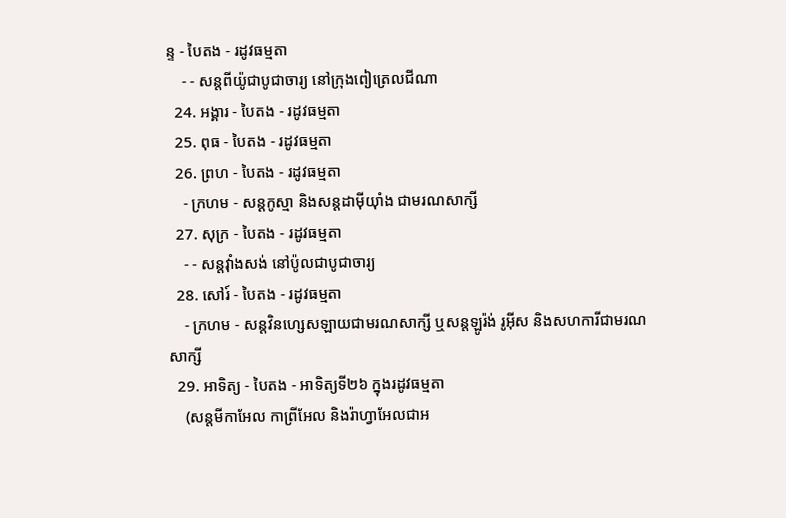ន្ទ - បៃតង - រដូវធម្មតា
    - - សន្តពីយ៉ូជាបូជាចារ្យ នៅក្រុងពៀត្រេលជីណា
  24. អង្គារ - បៃតង - រដូវធម្មតា
  25. ពុធ - បៃតង - រដូវធម្មតា
  26. ព្រហ - បៃតង - រដូវធម្មតា
    - ក្រហម - សន្តកូស្មា និងសន្តដាម៉ីយុាំង ជាមរណសាក្សី
  27. សុក្រ - បៃតង - រដូវធម្មតា
    - - សន្តវុាំងសង់ នៅប៉ូលជាបូជាចារ្យ
  28. សៅរ៍ - បៃតង - រដូវធម្មតា
    - ក្រហម - សន្តវិនហ្សេសឡាយជាមរណសាក្សី ឬសន្តឡូរ៉ង់ រូអ៊ីស និងសហការីជាមរណសាក្សី
  29. អាទិត្យ - បៃតង - អាទិត្យទី២៦ ក្នុងរដូវធម្មតា
    (សន្តមីកាអែល កាព្រីអែល និងរ៉ាហ្វាអែលជាអ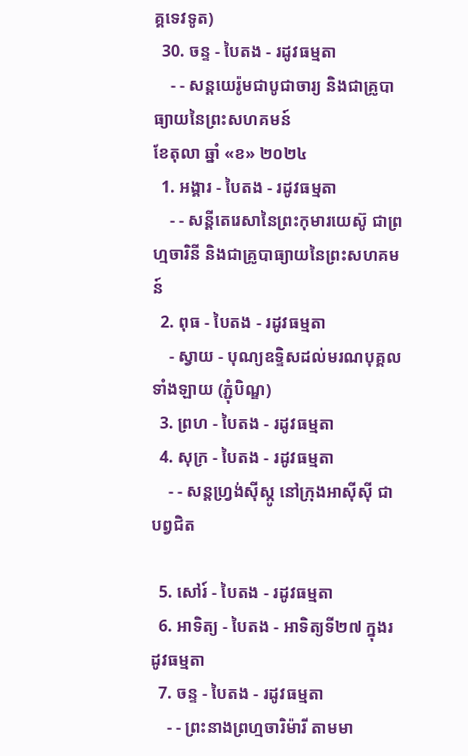គ្គទេវទូត)
  30. ចន្ទ - បៃតង - រដូវធម្មតា
    - - សន្ដយេរ៉ូមជាបូជាចារ្យ និងជាគ្រូបាធ្យាយនៃព្រះសហគមន៍
ខែតុលា ឆ្នាំ «ខ» ២០២៤
  1. អង្គារ - បៃតង - រដូវធម្មតា
    - - សន្តីតេរេសានៃព្រះកុមារយេស៊ូ ជាព្រហ្មចារិនី និងជាគ្រូបាធ្យាយនៃព្រះសហគមន៍
  2. ពុធ - បៃតង - រដូវធម្មតា
    - ស្វាយ - បុណ្យឧទ្ទិសដល់មរណបុគ្គលទាំងឡាយ (ភ្ជុំបិណ្ឌ)
  3. ព្រហ - បៃតង - រដូវធម្មតា
  4. សុក្រ - បៃតង - រដូវធម្មតា
    - - សន្តហ្វ្រង់ស៊ីស្កូ នៅក្រុងអាស៊ីស៊ី ជាបព្វជិត

  5. សៅរ៍ - បៃតង - រដូវធម្មតា
  6. អាទិត្យ - បៃតង - អាទិត្យទី២៧ ក្នុងរដូវធម្មតា
  7. ចន្ទ - បៃតង - រដូវធម្មតា
    - - ព្រះនាងព្រហ្មចារិម៉ារី តាមមា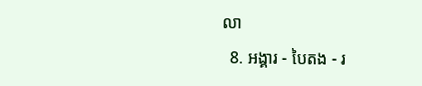លា
  8. អង្គារ - បៃតង - រ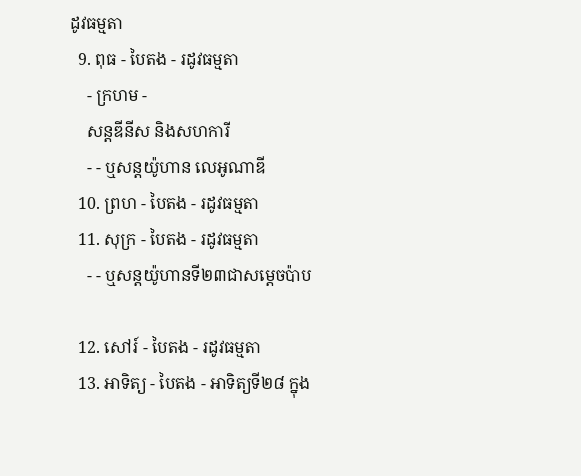ដូវធម្មតា
  9. ពុធ - បៃតង - រដូវធម្មតា
    - ក្រហម -
    សន្តឌីនីស និងសហការី
    - - ឬសន្តយ៉ូហាន លេអូណាឌី
  10. ព្រហ - បៃតង - រដូវធម្មតា
  11. សុក្រ - បៃតង - រដូវធម្មតា
    - - ឬសន្តយ៉ូហានទី២៣ជាសម្តេចប៉ាប

  12. សៅរ៍ - បៃតង - រដូវធម្មតា
  13. អាទិត្យ - បៃតង - អាទិត្យទី២៨ ក្នុង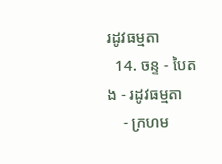រដូវធម្មតា
  14. ចន្ទ - បៃតង - រដូវធម្មតា
    - ក្រហម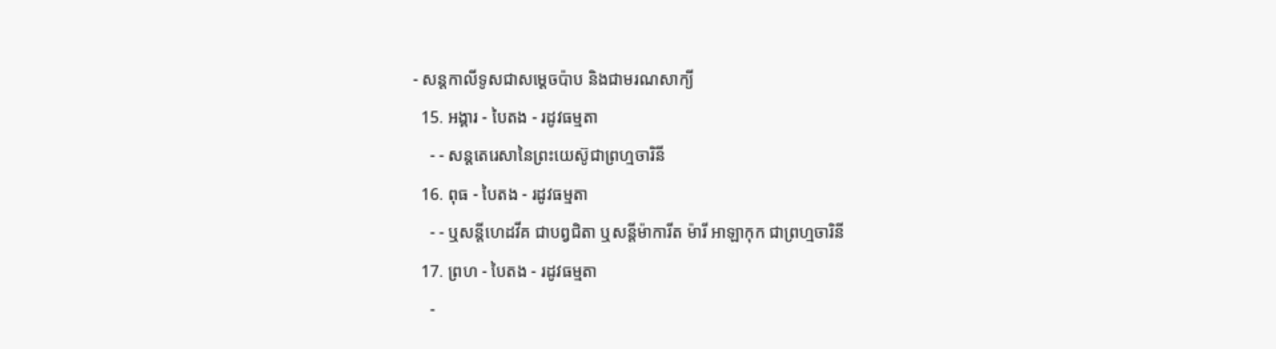- សន្ដកាលីទូសជាសម្ដេចប៉ាប និងជាមរណសាក្យី
  15. អង្គារ - បៃតង - រដូវធម្មតា
    - - សន្តតេរេសានៃព្រះយេស៊ូជាព្រហ្មចារិនី
  16. ពុធ - បៃតង - រដូវធម្មតា
    - - ឬសន្ដីហេដវីគ ជាបព្វជិតា ឬសន្ដីម៉ាការីត ម៉ារី អាឡាកុក ជាព្រហ្មចារិនី
  17. ព្រហ - បៃតង - រដូវធម្មតា
    -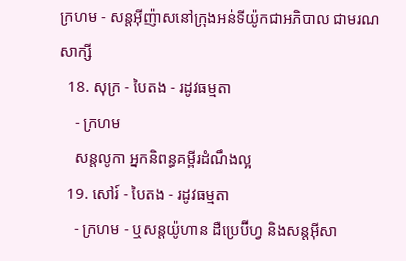ក្រហម - សន្តអ៊ីញ៉ាសនៅក្រុងអន់ទីយ៉ូកជាអភិបាល ជាមរណសាក្សី
  18. សុក្រ - បៃតង - រដូវធម្មតា
    - ក្រហម
    សន្តលូកា អ្នកនិពន្ធគម្ពីរដំណឹងល្អ
  19. សៅរ៍ - បៃតង - រដូវធម្មតា
    - ក្រហម - ឬសន្ដយ៉ូហាន ដឺប្រេប៊ីហ្វ និងសន្ដអ៊ីសា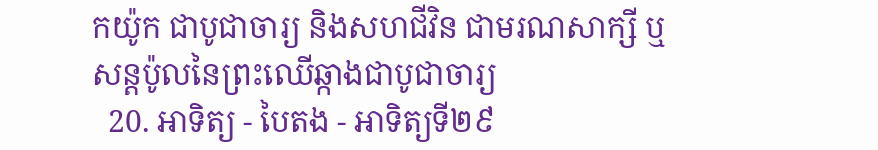កយ៉ូក ជាបូជាចារ្យ និងសហជីវិន ជាមរណសាក្សី ឬសន្ដប៉ូលនៃព្រះឈើឆ្កាងជាបូជាចារ្យ
  20. អាទិត្យ - បៃតង - អាទិត្យទី២៩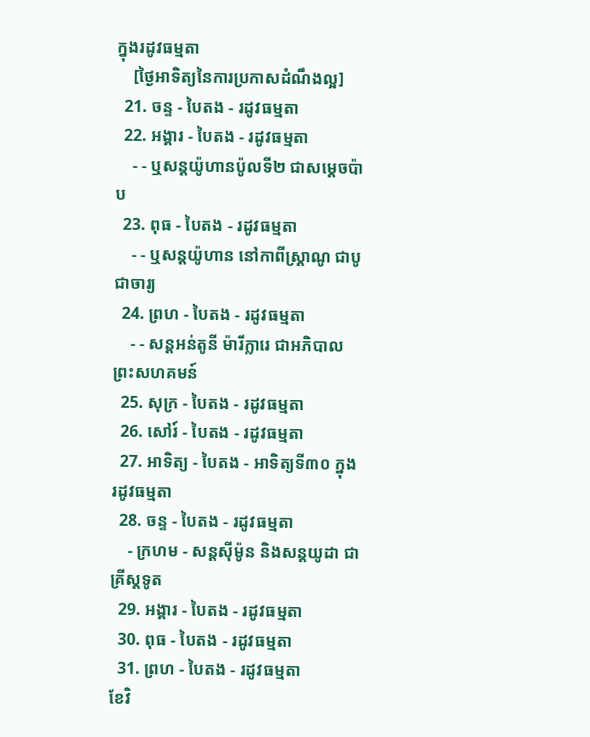ក្នុងរដូវធម្មតា
    [ថ្ងៃអាទិត្យនៃការប្រកាសដំណឹងល្អ]
  21. ចន្ទ - បៃតង - រដូវធម្មតា
  22. អង្គារ - បៃតង - រដូវធម្មតា
    - - ឬសន្តយ៉ូហានប៉ូលទី២ ជាសម្ដេចប៉ាប
  23. ពុធ - បៃតង - រដូវធម្មតា
    - - ឬសន្ដយ៉ូហាន នៅកាពីស្រ្ដាណូ ជាបូជាចារ្យ
  24. ព្រហ - បៃតង - រដូវធម្មតា
    - - សន្តអន់តូនី ម៉ារីក្លារេ ជាអភិបាលព្រះសហគមន៍
  25. សុក្រ - បៃតង - រដូវធម្មតា
  26. សៅរ៍ - បៃតង - រដូវធម្មតា
  27. អាទិត្យ - បៃតង - អាទិត្យទី៣០ ក្នុងរដូវធម្មតា
  28. ចន្ទ - បៃតង - រដូវធម្មតា
    - ក្រហម - សន្ដស៊ីម៉ូន និងសន្ដយូដា ជាគ្រីស្ដទូត
  29. អង្គារ - បៃតង - រដូវធម្មតា
  30. ពុធ - បៃតង - រដូវធម្មតា
  31. ព្រហ - បៃតង - រដូវធម្មតា
ខែវិ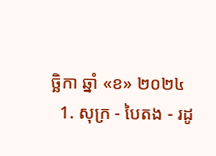ច្ឆិកា ឆ្នាំ «ខ» ២០២៤
  1. សុក្រ - បៃតង - រដូ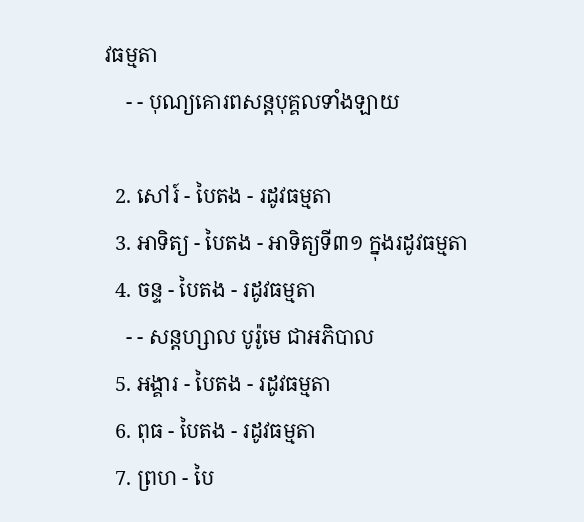វធម្មតា
    - - បុណ្យគោរពសន្ដបុគ្គលទាំងឡាយ

  2. សៅរ៍ - បៃតង - រដូវធម្មតា
  3. អាទិត្យ - បៃតង - អាទិត្យទី៣១ ក្នុងរដូវធម្មតា
  4. ចន្ទ - បៃតង - រដូវធម្មតា
    - - សន្ដហ្សាល បូរ៉ូមេ ជាអភិបាល
  5. អង្គារ - បៃតង - រដូវធម្មតា
  6. ពុធ - បៃតង - រដូវធម្មតា
  7. ព្រហ - បៃ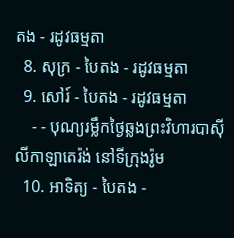តង - រដូវធម្មតា
  8. សុក្រ - បៃតង - រដូវធម្មតា
  9. សៅរ៍ - បៃតង - រដូវធម្មតា
    - - បុណ្យរម្លឹកថ្ងៃឆ្លងព្រះវិហារបាស៊ីលីកាឡាតេរ៉ង់ នៅទីក្រុងរ៉ូម
  10. អាទិត្យ - បៃតង -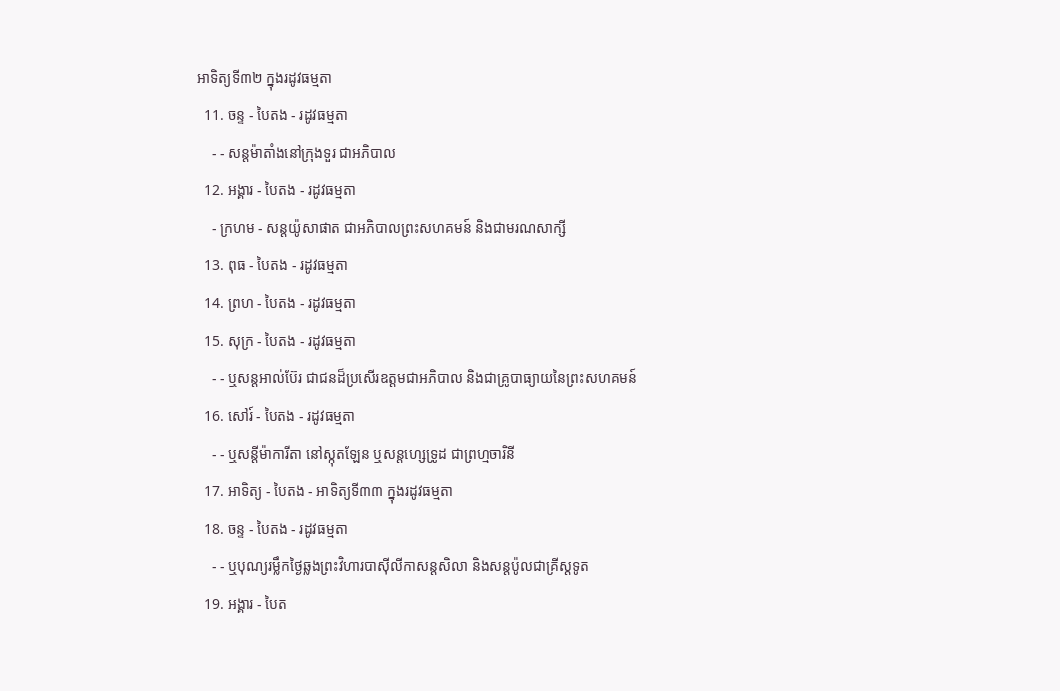អាទិត្យទី៣២ ក្នុងរដូវធម្មតា
  11. ចន្ទ - បៃតង - រដូវធម្មតា
    - - សន្ដម៉ាតាំងនៅក្រុងទួរ ជាអភិបាល
  12. អង្គារ - បៃតង - រដូវធម្មតា
    - ក្រហម - សន្ដយ៉ូសាផាត ជាអភិបាលព្រះសហគមន៍ និងជាមរណសាក្សី
  13. ពុធ - បៃតង - រដូវធម្មតា
  14. ព្រហ - បៃតង - រដូវធម្មតា
  15. សុក្រ - បៃតង - រដូវធម្មតា
    - - ឬសន្ដអាល់ប៊ែរ ជាជនដ៏ប្រសើរឧត្ដមជាអភិបាល និងជាគ្រូបាធ្យាយនៃព្រះសហគមន៍
  16. សៅរ៍ - បៃតង - រដូវធម្មតា
    - - ឬសន្ដីម៉ាការីតា នៅស្កុតឡែន ឬសន្ដហ្សេទ្រូដ ជាព្រហ្មចារិនី
  17. អាទិត្យ - បៃតង - អាទិត្យទី៣៣ ក្នុងរដូវធម្មតា
  18. ចន្ទ - បៃតង - រដូវធម្មតា
    - - ឬបុណ្យរម្លឹកថ្ងៃឆ្លងព្រះវិហារបាស៊ីលីកាសន្ដសិលា និងសន្ដប៉ូលជាគ្រីស្ដទូត
  19. អង្គារ - បៃត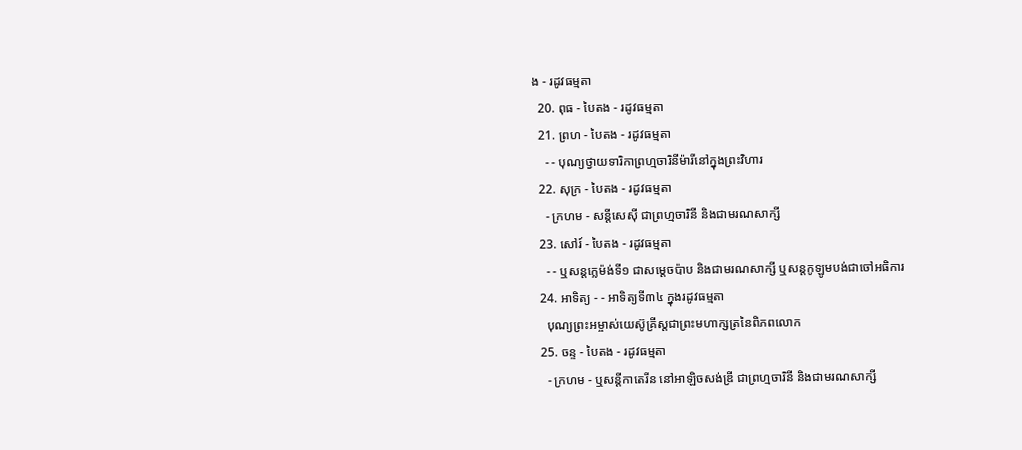ង - រដូវធម្មតា
  20. ពុធ - បៃតង - រដូវធម្មតា
  21. ព្រហ - បៃតង - រដូវធម្មតា
    - - បុណ្យថ្វាយទារិកាព្រហ្មចារិនីម៉ារីនៅក្នុងព្រះវិហារ
  22. សុក្រ - បៃតង - រដូវធម្មតា
    - ក្រហម - សន្ដីសេស៊ី ជាព្រហ្មចារិនី និងជាមរណសាក្សី
  23. សៅរ៍ - បៃតង - រដូវធម្មតា
    - - ឬសន្ដក្លេម៉ង់ទី១ ជាសម្ដេចប៉ាប និងជាមរណសាក្សី ឬសន្ដកូឡូមបង់ជាចៅអធិការ
  24. អាទិត្យ - - អាទិត្យទី៣៤ ក្នុងរដូវធម្មតា
    បុណ្យព្រះអម្ចាស់យេស៊ូគ្រីស្ដជាព្រះមហាក្សត្រនៃពិភពលោក
  25. ចន្ទ - បៃតង - រដូវធម្មតា
    - ក្រហម - ឬសន្ដីកាតេរីន នៅអាឡិចសង់ឌ្រី ជាព្រហ្មចារិនី និងជាមរណសាក្សី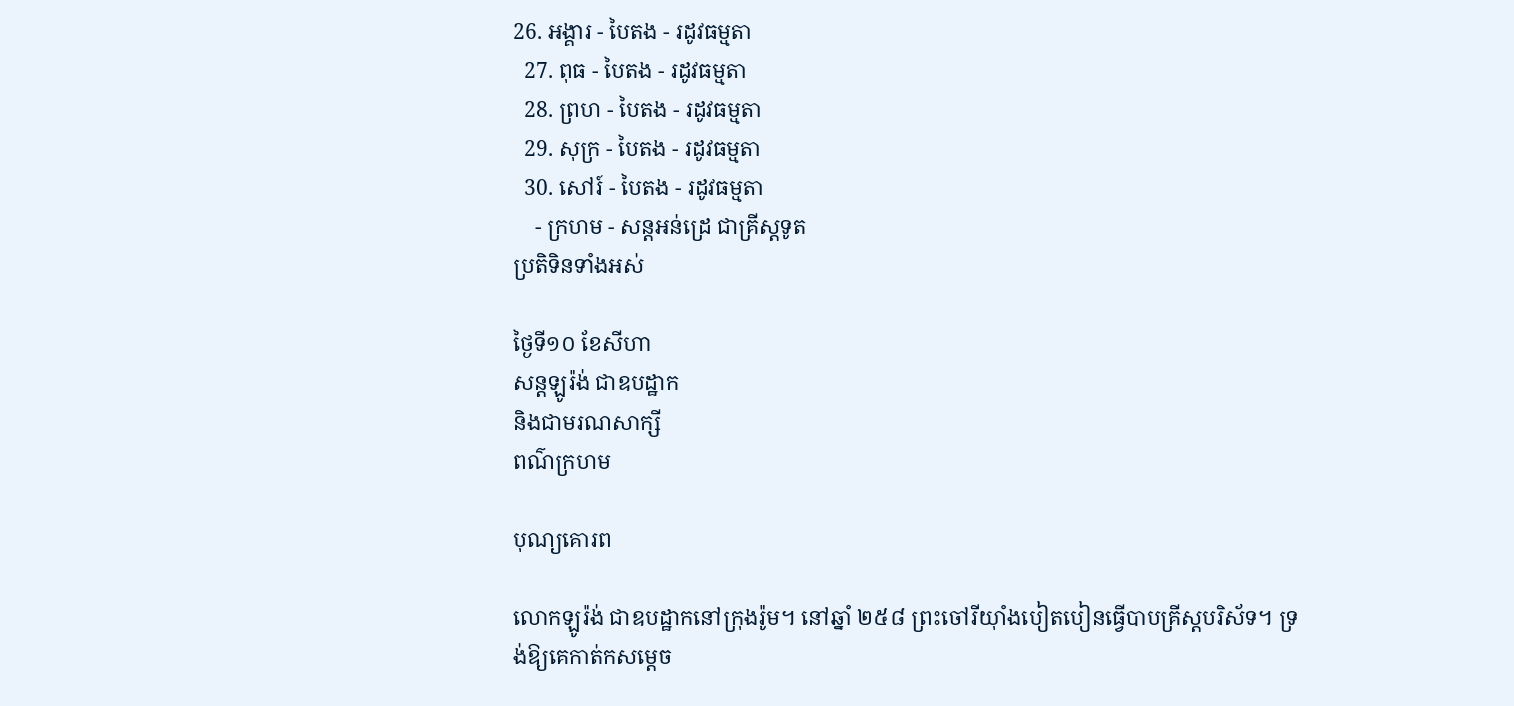26. អង្គារ - បៃតង - រដូវធម្មតា
  27. ពុធ - បៃតង - រដូវធម្មតា
  28. ព្រហ - បៃតង - រដូវធម្មតា
  29. សុក្រ - បៃតង - រដូវធម្មតា
  30. សៅរ៍ - បៃតង - រដូវធម្មតា
    - ក្រហម - សន្ដអន់ដ្រេ ជាគ្រីស្ដទូត
ប្រតិទិនទាំងអស់

ថ្ងៃទី១០ ខែសីហា
សន្តឡូរ៉ង់ ជាឧបដ្ឋាក
និងជាមរណសាក្សី
ពណ៌ក្រហម

បុណ្យគោរព

លោកឡូរ៉ង់ ជាឧបដ្ឋាកនៅក្រុងរ៉ូម។ នៅឆ្នាំ ២៥៨ ព្រះចៅរីយ៉ាំងបៀតបៀនធ្វើបាបគ្រីស្តបរិស័ទ។ ទ្រង់ឱ្យគេកាត់កសម្តេច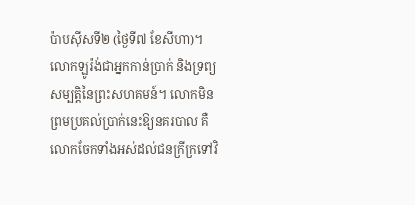ប៉ាបស៊ីសទី២ (ថ្ងៃទី៧ ខែសីហា)។ លោកឡូរ៉ង់ជាអ្នកកាន់ប្រាក់ និងទ្រព្យសម្បត្តិនៃព្រះសហគមន៍។ លោកមិនព្រមប្រគល់ប្រាក់នេះឱ្យនគរបាល គឺលោកចែកទាំងអស់ដល់ជនក្រីក្រទៅវិ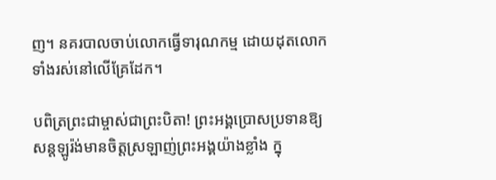ញ។ នគរបាលចាប់លោកធ្វើទារុណកម្ម ដោយដុតលោកទាំងរស់នៅលើគ្រែដែក។

បពិត្រព្រះជាម្ចាស់ជាព្រះបិតា! ព្រះអង្គប្រោសប្រទានឱ្យសន្តឡូរ៉ង់មានចិត្តស្រឡាញ់ព្រះអង្គយ៉ាងខ្លាំង ក្នុ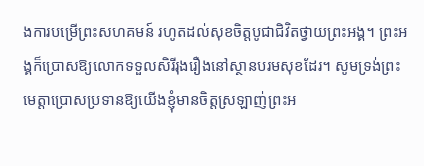ងការបម្រើព្រះសហគមន៍ រហូតដល់សុខចិត្តបូជាជិវិតថ្វាយព្រះអង្គ។ ព្រះអង្គក៏ប្រោសឱ្យលោកទទួលសិរីរុងរឿងនៅស្ថានបរមសុខដែរ។ សូមទ្រង់ព្រះមេត្តាប្រោសប្រទានឱ្យយើងខ្ញុំមានចិត្តស្រឡាញ់ព្រះអ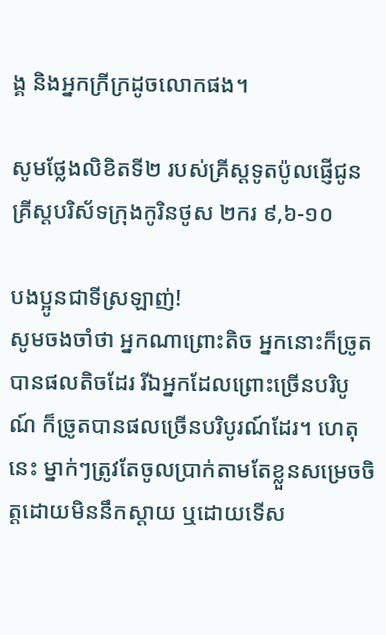ង្គ និងអ្នកក្រីក្រដូចលោកផង។

សូមថ្លែងលិខិតទី២ របស់គ្រីស្ដទូតប៉ូលផ្ញើជូនគ្រីស្ដបរិស័ទក្រុងកូរិនថូស ២ករ ៩,៦-១០

បងប្អូនជាទីស្រឡាញ់!
សូមចងចាំថា អ្នកណាព្រោះតិច អ្នកនោះក៏ច្រូតបានផលតិចដែរ រីឯអ្នកដែលព្រោះច្រើនបរិបូណ៍ ក៏ច្រូតបានផលច្រើនបរិបូរណ៍ដែរ។ ហេតុនេះ ម្នាក់ៗត្រូវតែចូលប្រាក់តាមតែខ្លួនសម្រេចចិត្តដោយមិននឹកស្តាយ ឬដោយទើស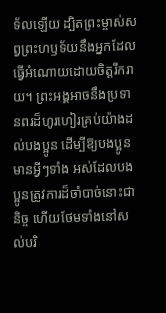ទ័លឡើយ ដ្បិតព្រះម្ចាស់សព្វព្រះហឫទ័យនឹងអ្នកដែលធ្វើអំណោយដោយចិត្តរីករាយ។ ព្រះអង្គអាចនឹងប្រទានពរដ៏ហូរហៀរគ្រប់យ៉ាងដល់បងប្អូន ដើម្បីឱ្យបងប្អូនមានអ្វីៗទាំង អស់ដែលបងប្អូនត្រូវការដ៏ចាំបាច់នោះជានិច្ច ហើយថែមទាំងនៅសល់បរិ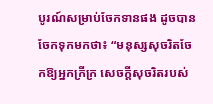បូរណ៍សម្រាប់ចែកទានផង ដូចបានចែកទុកមកថា៖ “មនុស្សសុចរិតចែកឱ្យអ្នកក្រីក្រ សេចក្តីសុចរិតរបស់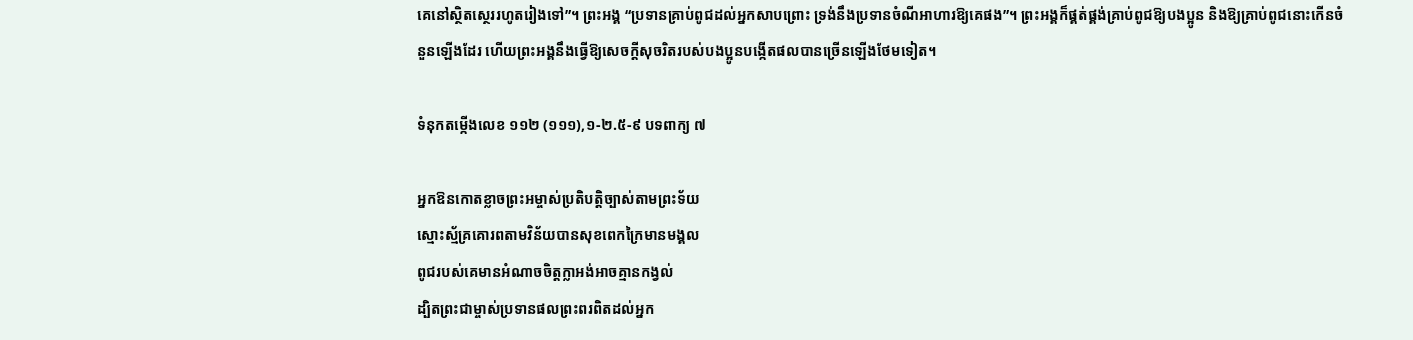គេនៅស្ថិតស្ថេររហូតរៀងទៅ”។ ព្រះអង្គ “ប្រទានគ្រាប់ពូជដល់អ្នកសាបព្រោះ ទ្រង់នឹងប្រទានចំណីអាហារឱ្យគេផង”។ ព្រះអង្គក៏ផ្គត់ផ្គង់គ្រាប់ពូជឱ្យបងប្អូន និងឱ្យគ្រាប់ពូជនោះកើនចំនួនឡើងដែរ ហើយព្រះអង្គនឹងធ្វើឱ្យសេចក្តីសុចរិតរបស់បងប្អូនបង្កើតផលបានច្រើនឡើងថែមទៀត។

ទំនុកតម្កើងលេខ ១១២ (១១១),១-២.៥-៩ បទពាក្យ ៧

អ្នកឱនកោតខ្លាចព្រះអម្ចាស់ប្រតិបត្តិច្បាស់តាមព្រះទ័យ
ស្មោះស្ម័គ្រគោរពតាមវិន័យបានសុខពេកក្រៃមានមង្គល
ពូជរបស់គេមានអំណាចចិត្តក្លាអង់អាចគ្មានកង្វល់
ដ្បិតព្រះជាម្ចាស់ប្រទានផលព្រះពរពិតដល់អ្នក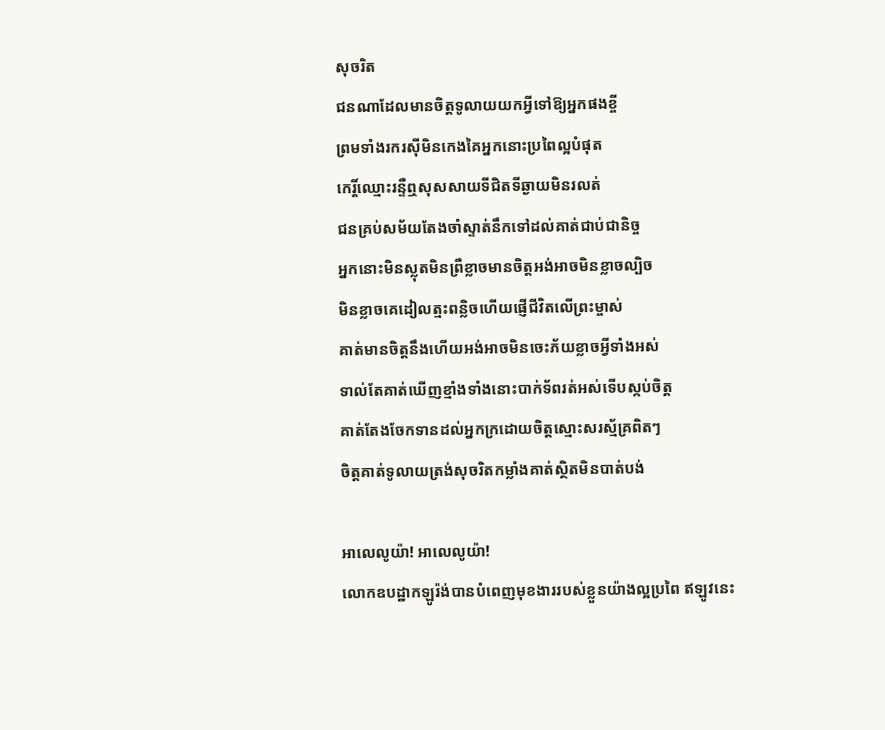សុចរិត
ជនណាដែលមានចិត្តទូលាយយកអ្វីទៅឱ្យអ្នកផងខ្ចី
ព្រមទាំងរករស៊ីមិនកេងគៃអ្នកនោះប្រពៃល្អបំផុត
កេរ្តិ៍ឈ្មោះរន្ទឺឮសុសសាយទីជិតទីឆ្ងាយមិនរលត់
ជនគ្រប់សម័យតែងចាំស្ទាត់នឹកទៅដល់គាត់ជាប់ជានិច្ច
អ្នកនោះមិនស្លុតមិនព្រឺខ្លាចមានចិត្តអង់អាចមិនខ្លាចល្បិច
មិនខ្លាចគេដៀលត្មះពន្លិចហើយផ្ញើជីវិតលើព្រះម្ចាស់
គាត់មានចិត្តនឹងហើយអង់អាចមិនចេះភ័យខ្លាចអ្វីទាំងអស់
ទាល់តែគាត់ឃើញខ្មាំងទាំងនោះបាក់ទ័ពរត់អស់ទើបស្កប់ចិត្ត
គាត់តែងចែកទានដល់អ្នកក្រដោយចិត្តស្មោះសរស្ម័គ្រពិតៗ
ចិត្តគាត់ទូលាយត្រង់សុចរិតកម្លាំងគាត់ស្ថិតមិនបាត់បង់

អាលេលូយ៉ា! អាលេលូយ៉ា!
លោកឧបដ្ឋាកឡូរ៉ង់បានបំពេញមុខងាររបស់ខ្លួនយ៉ាងល្អប្រពៃ ឥឡូវនេះ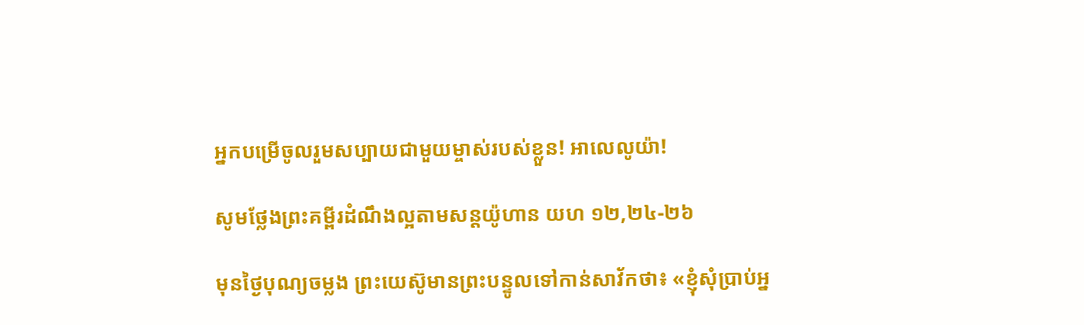អ្នកបម្រើចូលរួមសប្បាយជាមួយម្ចាស់របស់ខ្លួន! អាលេលូយ៉ា!

សូមថ្លែងព្រះគម្ពីរដំណឹងល្អតាមសន្តយ៉ូហាន យហ ១២,២៤-២៦

មុនថ្ងៃបុណ្យចម្លង ព្រះយេស៊ូមានព្រះបន្ទូលទៅកាន់សាវ័កថា៖ «ខ្ញុំសុំបា្រប់អ្ន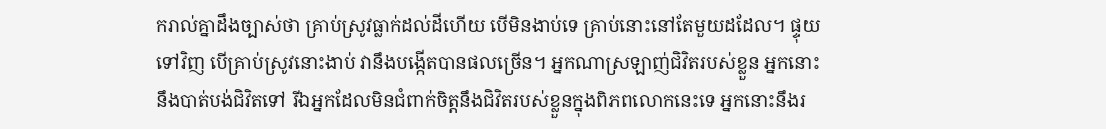ករាល់គ្នាដឹងច្បាស់ថា គ្រាប់ស្រូវធ្លាក់ដល់ដីហើយ បើមិនងាប់ទេ គ្រាប់នោះនៅតែមួយដដែល។ ផ្ទុយទៅវិញ បើគ្រាប់ស្រូវនោះងាប់ វានឹងបង្កើតបានផលច្រើន។ អ្នកណាស្រឡាញ់ជិវិតរបស់ខ្លួន អ្នកនោះនឹងបាត់បង់ជិវិតទៅ រីឯអ្នកដែលមិនជំពាក់ចិត្តនឹងជិវិតរបស់ខ្លួនក្នុងពិភពលោកនេះទេ អ្នកនោះនឹងរ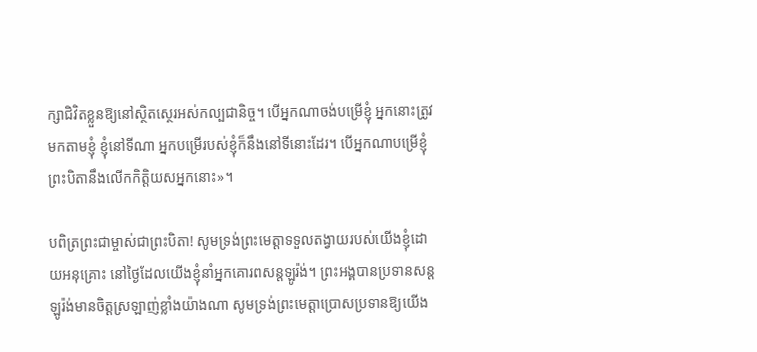ក្សាជិវិតខ្លួនឱ្យនៅស្ថិតស្ថេរអស់កល្បជានិច្ច។ បើអ្នកណាចង់បម្រើខ្ញុំ អ្នកនោះត្រូវមកតាមខ្ញុំ ខ្ញុំនៅទីណា អ្នកបម្រើរបស់ខ្ញុំក៏នឹងនៅទីនោះដែរ។ បើអ្នកណាបម្រើខ្ញុំ ព្រះបិតានឹងលើកកិត្តិយសអ្នកនោះ»។

បពិត្រព្រះជាម្ចាស់ជាព្រះបិតា! សូមទ្រង់ព្រះមេត្តាទទួលតង្វាយរបស់យើងខ្ញុំដោយអនុគ្រោះ នៅថ្ងៃដែលយើងខ្ញុំនាំអ្នកគោរពសន្តឡូរ៉ង់។ ព្រះអង្គបានប្រទានសន្តឡូរ៉ង់មានចិត្តស្រឡាញ់ខ្លាំងយ៉ាងណា សូមទ្រង់ព្រះមេត្តាប្រោសប្រទានឱ្យយើង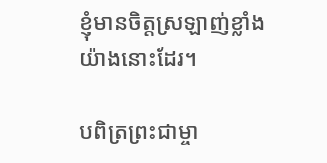ខ្ញុំមានចិត្តស្រឡាញ់ខ្លាំងយ៉ាងនោះដែរ។

បពិត្រព្រះជាម្ចា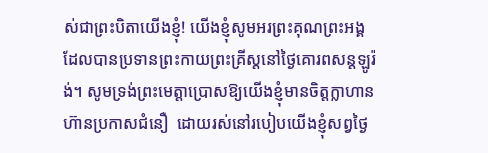ស់ជាព្រះបិតាយើងខ្ញុំ! យើងខ្ញុំសូមអរព្រះគុណព្រះអង្គដែលបានប្រទានព្រះកាយព្រះគ្រីស្តនៅថ្ងៃគោរពសន្តឡូរ៉ង់។ សូមទ្រង់ព្រះមេត្តាប្រោសឱ្យយើងខ្ញុំមានចិត្តក្លាហានហ៊ានប្រកាសជំនឿ  ដោយរស់នៅរបៀបយើងខ្ញុំសព្វថ្ងៃ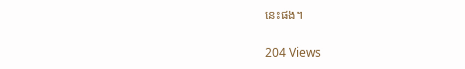នេះផង។

204 Views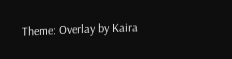Theme: Overlay by Kaira